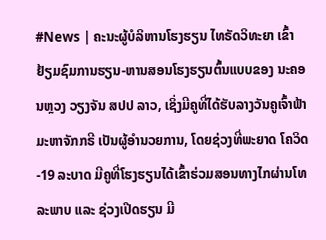#News | ຄະນະຜູ້ບໍລິຫານໂຮງຮຽນ ໄທຣັດວິທະຍາ ເຂົ້າຢ້ຽມຊົມການຮຽນ-ຫານສອນໂຮງຮຽນຕົ້ນແບບຂອງ ນະຄອນຫຼວງ ວຽງຈັນ ສປປ ລາວ, ເຊິ່ງມີຄູທີ່ໄດ້ຮັບລາງວັນຄູເຈົ້າຟ້າມະຫາຈັກກຣີ ເປັນຜູ້ອຳນວຍການ, ໂດຍຊ່ວງທີ່ພະຍາດ ໂຄວິດ-19 ລະບາດ ມີຄູທີ່ໂຮງຮຽນໄດ້ເຂົ້າຮ່ວມສອນທາງໄກຜ່ານໂທລະພາບ ແລະ ຊ່ວງເປີດຮຽນ ມີ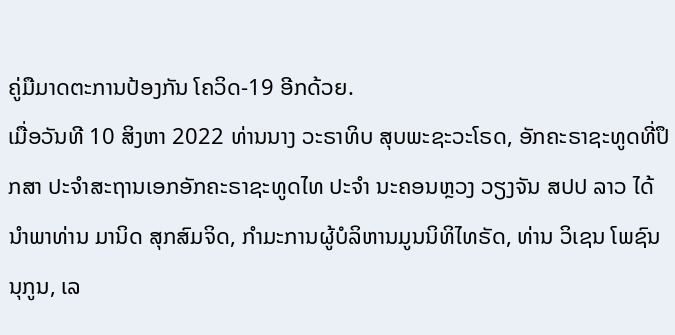ຄູ່ມືມາດຕະການປ້ອງກັນ ໂຄວິດ-19 ອີກດ້ວຍ.
ເມື່ອວັນທີ 10 ສິງຫາ 2022 ທ່ານນາງ ວະຣາທິບ ສຸບພະຊະວະໂຣດ, ອັກຄະຣາຊະທູດທີ່ປຶກສາ ປະຈຳສະຖານເອກອັກຄະຣາຊະທູດໄທ ປະຈຳ ນະຄອນຫຼວງ ວຽງຈັນ ສປປ ລາວ ໄດ້ນຳພາທ່ານ ມານິດ ສຸກສົມຈິດ, ກຳມະການຜູ້ບໍລິຫານມູນນິທິໄທຣັດ, ທ່ານ ວິເຊນ ໂພຊົນນຸກູນ, ເລ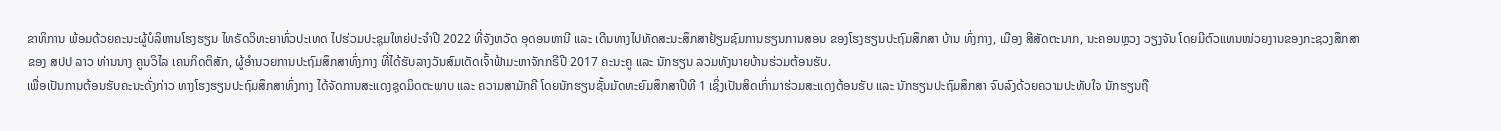ຂາທິການ ພ້ອມດ້ວຍຄະນະຜູ້ບໍລິຫານໂຮງຮຽນ ໄທຣັດວິທະຍາທົ່ວປະເທດ ໄປຮ່ວມປະຊຸມໃຫຍ່ປະຈຳປີ 2022 ທີ່ຈັງຫວັດ ອຸດອນທານີ ແລະ ເດີນທາງໄປທັດສະນະສຶກສາຢ້ຽມຊົມການຮຽນການສອນ ຂອງໂຮງຮຽນປະຖົມສຶກສາ ບ້ານ ທົ່ງກາງ, ເມືອງ ສີສັດຕະນາກ, ນະຄອນຫຼວງ ວຽງຈັນ ໂດຍມີຕົວແທນໜ່ວຍງານຂອງກະຊວງສຶກສາຂອງ ສປປ ລາວ ທ່ານນາງ ຄູນວິໄລ ເຄນກິດຕິສັກ, ຜູ້ອຳນວຍການປະຖົມສຶກສາທົ່ງກາງ ທີ່ໄດ້ຮັບລາງວັນສົມເດັດເຈົ້າຟ້າມະຫາຈັກກຣີປີ 2017 ຄະນະຄູ ແລະ ນັກຮຽນ ລວມທັງນາຍບ້ານຮ່ວມຕ້ອນຮັບ.
ເພື່ອເປັນການຕ້ອນຮັບຄະນະດັ່ງກ່າວ ທາງໂຮງຮຽນປະຖົມສຶກສາທົ່ງກາງ ໄດ້ຈັດການສະແດງຊຸດມິດຕະພາບ ແລະ ຄວາມສາມັກຄີ ໂດຍນັກຮຽນຊັ້ນມັດທະຍົມສຶກສາປີທີ 1 ເຊິ່ງເປັນສິດເກົ່າມາຮ່ວມສະແດງຕ້ອນຮັບ ແລະ ນັກຮຽນປະຖົມສຶກສາ ຈົບລົງດ້ວຍຄວາມປະທັບໃຈ ນັກຮຽນຖື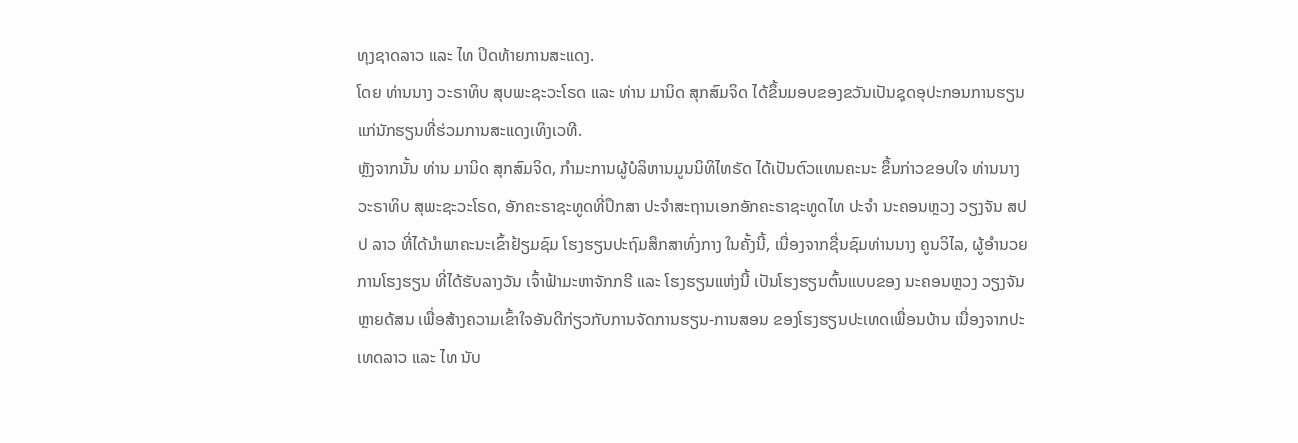ທຸງຊາດລາວ ແລະ ໄທ ປິດທ້າຍການສະແດງ.
ໂດຍ ທ່ານນາງ ວະຣາທິບ ສຸບພະຊະວະໂຣດ ແລະ ທ່ານ ມານິດ ສຸກສົມຈິດ ໄດ້ຂຶ້ນມອບຂອງຂວັນເປັນຊຸດອຸປະກອນການຮຽນແກ່ນັກຮຽນທີ່ຮ່ວມການສະແດງເທິງເວທີ.
ຫຼັງຈາກນັ້ນ ທ່ານ ມານິດ ສຸກສົມຈິດ, ກຳມະການຜູ້ບໍລິຫານມູນນິທິໄທຣັດ ໄດ້ເປັນຕົວແທນຄະນະ ຂຶ້ນກ່າວຂອບໃຈ ທ່ານນາງ ວະຣາທິບ ສຸພະຊະວະໂຣດ, ອັກຄະຣາຊະທູດທີ່ປຶກສາ ປະຈຳສະຖານເອກອັກຄະຣາຊະທູດໄທ ປະຈຳ ນະຄອນຫຼວງ ວຽງຈັນ ສປປ ລາວ ທີ່ໄດ້ນຳພາຄະນະເຂົ້າຢ້ຽມຊົມ ໂຮງຮຽນປະຖົມສຶກສາທົ່ງກາງ ໃນຄັ້ງນີ້, ເນື່ອງຈາກຊື່ນຊົມທ່ານນາງ ຄູນວິໄລ, ຜູ້ອຳນວຍການໂຮງຮຽນ ທີ່ໄດ້ຮັບລາງວັນ ເຈົ້າຟ້າມະຫາຈັກກຣີ ແລະ ໂຮງຮຽນແຫ່ງນີ້ ເປັນໂຮງຮຽນຕົ້ນແບບຂອງ ນະຄອນຫຼວງ ວຽງຈັນ ຫຼາຍດ້ສນ ເພື່ອສ້າງຄວາມເຂົ້າໃຈອັນດີກ່ຽວກັບການຈັດການຮຽນ-ການສອນ ຂອງໂຮງຮຽນປະເທດເພື່ອນບ້ານ ເນື່ອງຈາກປະເທດລາວ ແລະ ໄທ ນັບ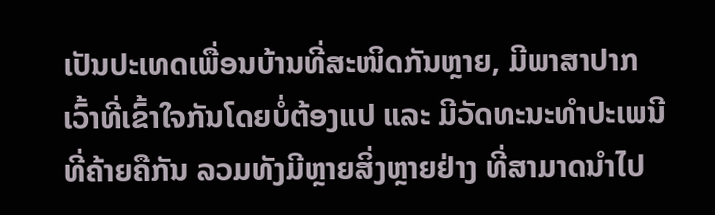ເປັນປະເທດເພື່ອນບ້ານທີ່ສະໜິດກັນຫຼາຍ, ມີພາສາປາກເວົ້າທີ່ເຂົ້າໃຈກັນໂດຍບໍ່ຕ້ອງແປ ແລະ ມີວັດທະນະທຳປະເພນີທີ່ຄ້າຍຄືກັນ ລວມທັງມີຫຼາຍສິ່ງຫຼາຍຢ່າງ ທີ່ສາມາດນຳໄປ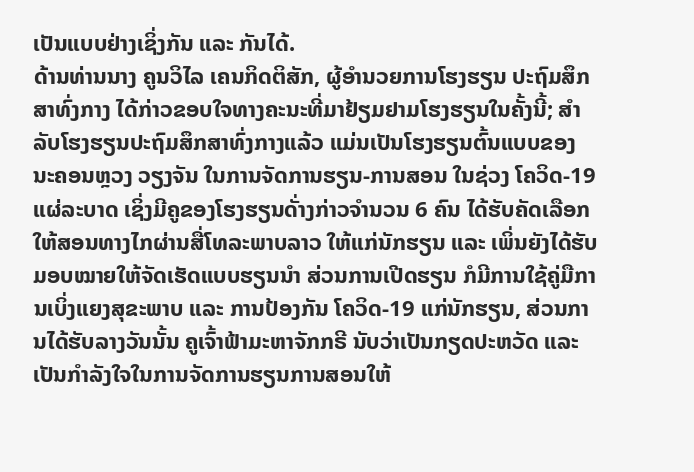ເປັນແບບຢ່າງເຊິ່ງກັນ ແລະ ກັນໄດ້.
ດ້ານທ່ານນາງ ຄູນວິໄລ ເຄນກິດຕິສັກ, ຜູ້ອຳນວຍການໂຮງຮຽນ ປະຖົມສຶກສາທົ່ງກາງ ໄດ້ກ່າວຂອບໃຈທາງຄະນະທີ່ມາຢ້ຽມຢາມໂຮງຮຽນໃນຄັ້ງນີ້; ສຳລັບໂຮງຮຽນປະຖົມສຶກສາທົ່ງກາງແລ້ວ ແມ່ນເປັນໂຮງຮຽນຕົ້ນແບບຂອງ ນະຄອນຫຼວງ ວຽງຈັນ ໃນການຈັດການຮຽນ-ການສອນ ໃນຊ່ວງ ໂຄວິດ-19 ແຜ່ລະບາດ ເຊິ່ງມີຄູຂອງໂຮງຮຽນດັ່າງກ່າວຈຳນວນ 6 ຄົນ ໄດ້ຮັບຄັດເລືອກໃຫ້ສອນທາງໄກຜ່ານສື່ໂທລະພາບລາວ ໃຫ້ແກ່ນັກຮຽນ ແລະ ເພິ່ນຍັງໄດ້ຮັບມອບໝາຍໃຫ້ຈັດເຮັດແບບຮຽນນຳ ສ່ວນການເປີດຮຽນ ກໍມີການໃຊ້ຄູ່ມືການເບິ່ງແຍງສຸຂະພາບ ແລະ ການປ້ອງກັນ ໂຄວິດ-19 ແກ່ນັກຮຽນ, ສ່ວນການໄດ້ຮັບລາງວັນນັ້ນ ຄູເຈົ້າຟ້າມະຫາຈັກກຣີ ນັບວ່າເປັນກຽດປະຫວັດ ແລະ ເປັນກຳລັງໃຈໃນການຈັດການຮຽນການສອນໃຫ້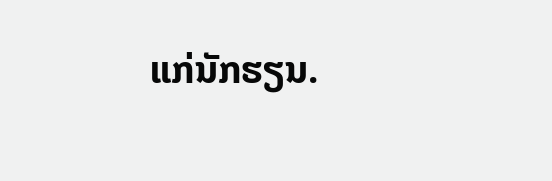ແກ່ນັກຮຽນ.